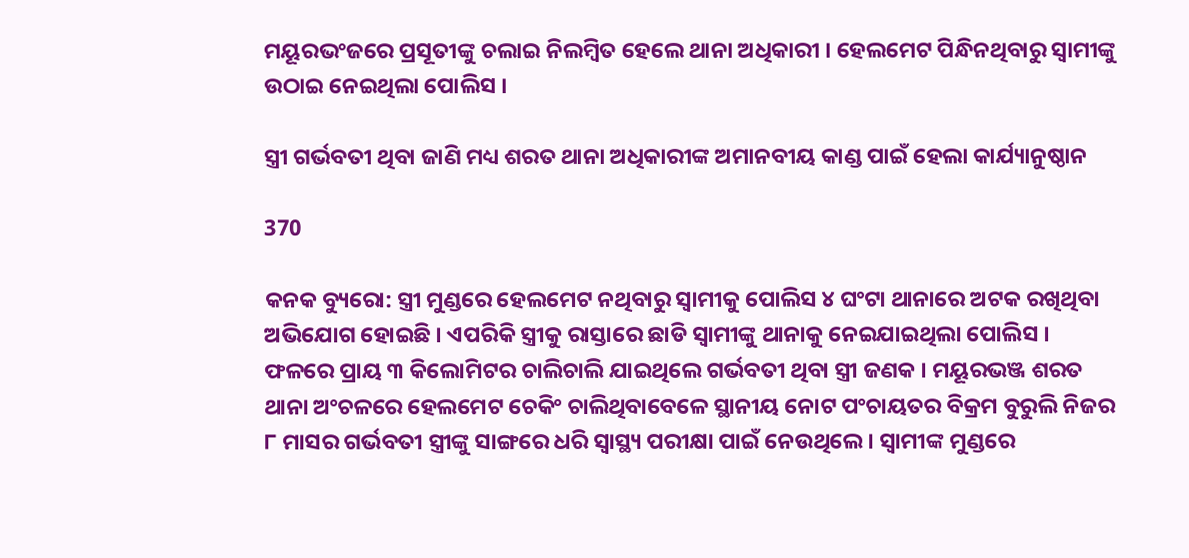ମୟୂରଭଂଜରେ ପ୍ରସୂତୀଙ୍କୁ ଚଲାଇ ନିଲମ୍ବିତ ହେଲେ ଥାନା ଅଧିକାରୀ । ହେଲମେଟ ପିନ୍ଧିନଥିବାରୁ ସ୍ୱାମୀଙ୍କୁ ଉଠାଇ ନେଇଥିଲା ପୋଲିସ ।

ସ୍ତ୍ରୀ ଗର୍ଭବତୀ ଥିବା ଜାଣି ମଧ୍ୟ ଶରତ ଥାନା ଅଧିକାରୀଙ୍କ ଅମାନବୀୟ କାଣ୍ଡ ପାଇଁ ହେଲା କାର୍ଯ୍ୟାନୁଷ୍ଠାନ

370

କନକ ବ୍ୟୁରୋ: ସ୍ତ୍ରୀ ମୁଣ୍ଡରେ ହେଲମେଟ ନଥିବାରୁ ସ୍ୱାମୀକୁ ପୋଲିସ ୪ ଘଂଟା ଥାନାରେ ଅଟକ ରଖିଥିବା ଅଭିଯୋଗ ହୋଇଛି । ଏପରିକି ସ୍ତ୍ରୀକୁ ରାସ୍ତାରେ ଛାଡି ସ୍ୱାମୀଙ୍କୁ ଥାନାକୁ ନେଇଯାଇଥିଲା ପୋଲିସ । ଫଳରେ ପ୍ରାୟ ୩ କିଲୋମିଟର ଚାଲିଚାଲି ଯାଇଥିଲେ ଗର୍ଭବତୀ ଥିବା ସ୍ତ୍ରୀ ଜଣକ । ମୟୂରଭଞ୍ଜ ଶରତ ଥାନା ଅଂଚଳରେ ହେଲମେଟ ଚେକିଂ ଚାଲିଥିବାବେଳେ ସ୍ଥାନୀୟ ନୋଟ ପଂଚାୟତର ବିକ୍ରମ ବୁରୁଲି ନିଜର ୮ ମାସର ଗର୍ଭବତୀ ସ୍ତ୍ରୀଙ୍କୁ ସାଙ୍ଗରେ ଧରି ସ୍ୱାସ୍ଥ୍ୟ ପରୀକ୍ଷା ପାଇଁ ନେଉଥିଲେ । ସ୍ୱାମୀଙ୍କ ମୁଣ୍ଡରେ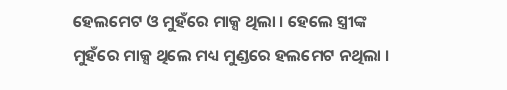ହେଲମେଟ ଓ ମୁହଁରେ ମାକ୍ସ ଥିଲା । ହେଲେ ସ୍ତ୍ରୀଙ୍କ ମୁହଁରେ ମାକ୍ସ ଥିଲେ ମଧ୍ୟ ମୁଣ୍ଡରେ ହଲମେଟ ନଥିଲା ।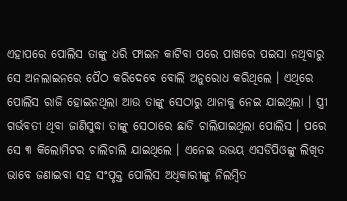ଏହାପରେ ପୋଲିସ ତାଙ୍କୁ ଧରି ଫାଇନ କାଟିବା ପରେ ପାଖରେ ପଇସା ନଥିବାରୁ ସେ ଅନଲାଇନରେ ପୈଠ କରିଦେବେ ବୋଲି ଅନୁରୋଧ କରିଥିଲେ । ଏଥିରେ ପୋଲିସ ରାଜି ହୋଇନଥିଲା ଆଉ ତାଙ୍କୁ ସେଠାରୁ ଥାନାକୁ ନେଇ ଯାଇଥିଲା । ସ୍ତ୍ରୀ ଗର୍ଭବତୀ ଥିବା ଜାଣିସୁଦ୍ଧା ତାଙ୍କୁ ସେଠାରେ ଛାଡି ଚାଲିଯାଇଥିଲା ପୋଲିସ । ପରେ ସେ ୩ କିଲୋମିଟର ଚାଲିଚାଲି ଯାଇଥିଲେ । ଏନେଇ ଉଭୟ ଏସଡିପିଓଙ୍କୁ ଲିଖିତ ଭାବେ ଜଣାଇବା ସହ ସଂପୃକ୍ତ ପୋଲିସ ଅଧିକାରୀଙ୍କୁ ନିଲମ୍ବିତ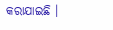କରାଯାଇଛି ।